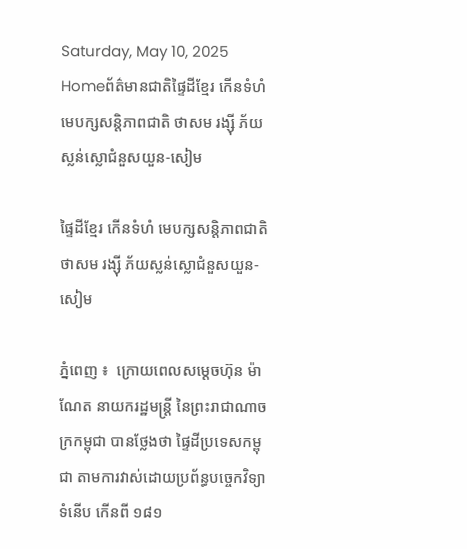Saturday, May 10, 2025
Homeព័ត៌មានជាតិផ្ទៃដីខ្មែរ កើនទំហំ មេបក្សសន្តិភាពជាតិ ថាសម រង្ស៊ី ភ័យស្លន់ស្លោជំនួសយួន-សៀម

ផ្ទៃដីខ្មែរ កើនទំហំ មេបក្សសន្តិភាពជាតិ ថាសម រង្ស៊ី ភ័យស្លន់ស្លោជំនួសយួន-សៀម

ភ្នំពេញ ៖  ក្រោយពេលសម្ដេចហ៊ុន ម៉ាណែត នាយករដ្ឋមន្ត្រី នៃព្រះរាជាណាចក្រកម្ពុជា បានថ្លែងថា ផ្ទៃដីប្រទេសកម្ពុជា តាមការវាស់ដោយប្រព័ន្ធបច្ចេកវិទ្យាទំនើប កើនពី ១៨១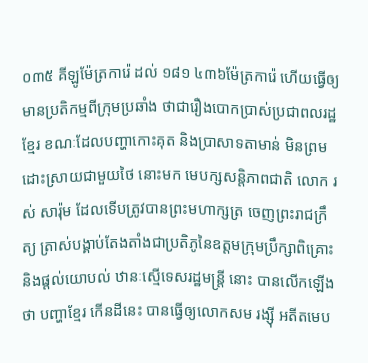០៣៥ គីឡូម៉ែត្រការ៉េ ដល់ ១៨១ ៤៣៦ម៉ែត្រការ៉េ ហើយធ្វើឲ្យមានប្រតិកម្មពីក្រុមប្រឆាំង ថាជារឿងបោកប្រាស់ប្រជាពលរដ្ឋខ្មែរ ខណៈដែលបញ្ហាកោះគុត និងប្រាសាទតាមាន់ មិនព្រមដោះស្រាយជាមួយថៃ នោះមក មេបក្សសន្តិភាពជាតិ លោក រស់ សារ៉ុម ដែលទើបត្រូវបានព្រះមហាក្សត្រ ចេញព្រះរាជក្រឹត្យ ត្រាស់បង្គាប់តែងតាំងជាប្រតិភូនៃឧត្ដមក្រុមប្រឹក្សាពិគ្រោះនិងផ្ដល់យោបល់ ឋានៈស្មើទេសរដ្ឋមន្រ្តី នោះ បានលើកឡើងថា បញ្ហាខ្មែរ កើនដីនេះ បានធ្វើឲ្យលោកសម រង្ស៊ី អតីតមេប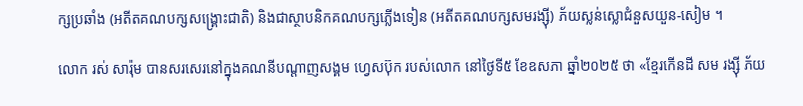ក្សប្រឆាំង (អតីតគណបក្សសង្រ្គោះជាតិ) និងជាស្ថាបនិកគណបក្សភ្លើងទៀន (អតីតគណបក្សសមរង្ស៊ី) ភ័យស្លន់ស្លោជំនួសយួន-សៀម ។

លោក រស់ សារ៉ុម បានសរសេរនៅក្នុងគណនីបណ្ដាញសង្គម ហ្វេសប៊ុក របស់លោក នៅថ្ងៃទី៥ ខែឧសភា ឆ្នាំ២០២៥ ថា «ខ្មែរកើនដី សម រង្ស៊ី ភ័យ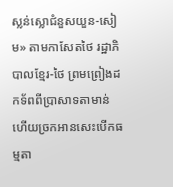ស្លន់ស្លោជំនួសយួន-សៀម» តាមកាសែតថៃ រដ្ឋាភិបាលខ្មែរ-ថៃ ព្រមព្រៀងដកទ័ពពីប្រាសាទតាមាន់ ហើយច្រកអានសេះបើកធម្មតា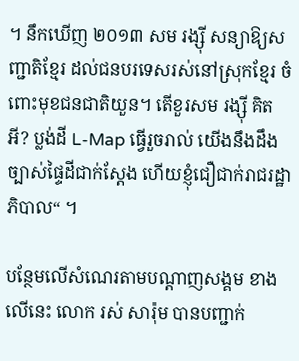។ នឹកឃើញ ២០១៣ សម រង្ស៊ី សន្យាឱ្យសញ្ជាតិខ្មែរ ដល់ជនបរទេសរស់នៅស្រុកខ្មែរ ចំពោះមុខជនជាតិយួន។ តើខួរសម រង្ស៊ី គិតអី? ប្លង់ដី L-Map ធ្វើរួចរាល់ យើងនឹងដឹងច្បាស់ផ្ទៃដីជាក់ស្តែង ហើយខ្ញុំជឿជាក់រាជរដ្ឋាភិបាល“ ។

បន្ថែមលើសំណេរតាមបណ្ដាញសង្គម ខាងលើនេះ លោក រស់ សារ៉ុម បានបញ្ជាក់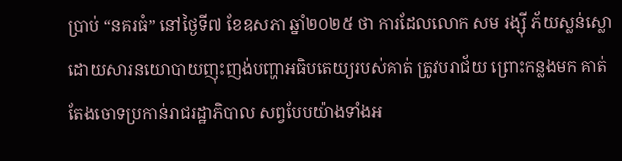ប្រាប់ “នគរធំ” នៅថ្ងៃទី៧ ខែឧសភា ឆ្នាំ២០២៥ ថា ការដែលលោក សម រង្ស៊ី ភ័យស្លន់ស្លោ ដោយសារនយោបាយញុះញង់បញ្ហាអធិបតេយ្យរបស់គាត់ ត្រូវបរាជ័យ ព្រោះកន្លងមក គាត់តែងចោទប្រកាន់រាជរដ្ឋាភិបាល សព្វបែបយ៉ាងទាំងអ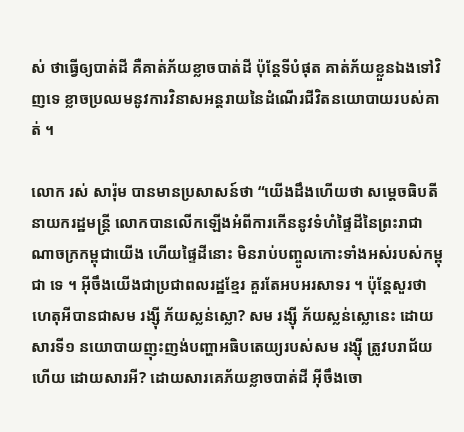ស់ ថាធ្វើឲ្យបាត់ដី គឺគាត់ភ័យខ្លាចបាត់ដី ប៉ុន្តែទីបំផុត គាត់ភ័យខ្លួនឯងទៅវិញទេ ខ្លាចប្រឈមនូវការវិនាសអន្តរាយនៃដំណើរជីវិតនយោបាយរបស់គាត់ ។

លោក រស់ សារ៉ុម បានមានប្រសាសន៍ថា “យើងដឹងហើយថា សម្ដេចធិបតី នាយករដ្ឋមន្រ្តី លោកបានលើកឡើងអំពីការកើននូវទំហំផ្ទៃដីនៃព្រះរាជាណាចក្រកម្ពុជាយើង ហើយផ្ទៃដីនោះ មិនរាប់បញ្ចូលកោះទាំងអស់របស់កម្ពុជា ទេ ។ អ៊ីចឹងយើងជាប្រជាពលរដ្ឋខ្មែរ គួរតែអបអរសាទរ ។ ប៉ុន្តែសួរថា ហេតុអីបានជាសម រង្ស៊ី ភ័យស្លន់ស្លោ? សម រង្ស៊ី ភ័យស្លន់ស្លោនេះ ដោយសារទី១ នយោបាយញុះញង់បញ្ហាអធិបតេយ្យរបស់សម រង្ស៊ី ត្រូវបរាជ័យហើយ ដោយសារអី? ដោយសារគេភ័យខ្លាចបាត់ដី អ៊ីចឹងចោ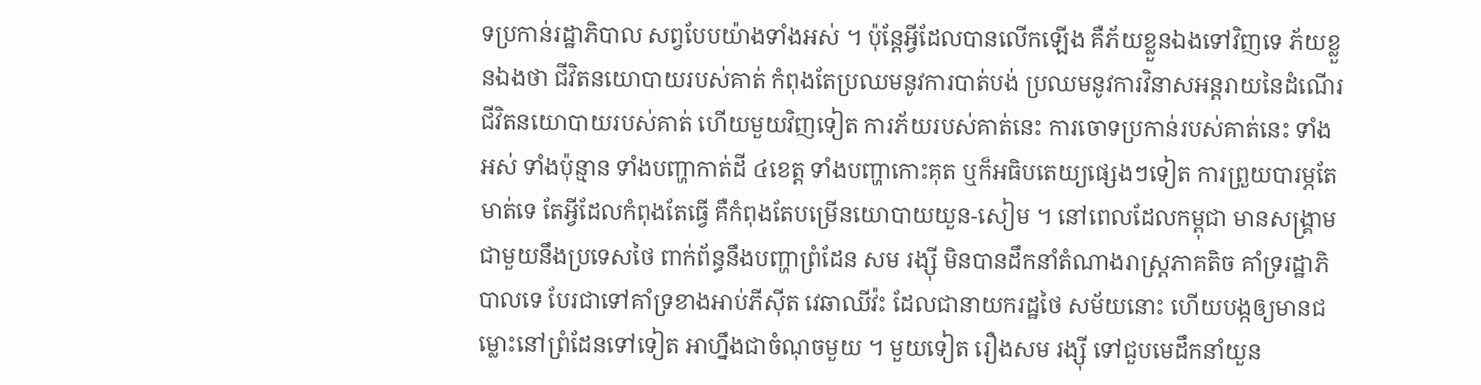ទប្រកាន់រដ្ឋាភិបាល សព្វបែបយ៉ាងទាំងអស់ ។ ប៉ុន្តែអ្វីដែលបានលើកឡើង គឺភ័យខ្លួនឯងទៅវិញទេ ភ័យខ្លួនឯងថា ជីវិតនយោបាយរបស់គាត់ កំពុងតែប្រឈមនូវការបាត់បង់ ប្រឈមនូវការវិនាសអន្តរាយនៃដំណើរជីវិតនយោបាយរបស់គាត់ ហើយមួយវិញទៀត ការភ័យរបស់គាត់នេះ ការចោទប្រកាន់របស់គាត់នេះ ទាំងអស់ ទាំងប៉ុន្មាន ទាំងបញ្ហាកាត់ដី ៤ខេត្ត ទាំងបញ្ហាកោះគុត ឬក៏អធិបតេយ្យផ្សេងៗទៀត ការព្រួយបារម្ភតែមាត់ទេ តែអ្វីដែលកំពុងតែធ្វើ គឺកំពុងតែបម្រើនយោបាយយួន-សៀម ។ នៅពេលដែលកម្ពុជា មានសង្រ្គាមជាមួយនឹងប្រទេសថៃ ពាក់ព័ន្ធនឹងបញ្ហាព្រំដែន សម រង្ស៊ី មិនបានដឹកនាំតំណាងរាស្រ្តភាគតិច គាំទ្ររដ្ឋាភិបាលទេ បែរជាទៅគាំទ្រខាងអាប់ភីស៊ីត វេឆាឈីវ៉ះ ដែលជានាយករដ្ឋថៃ សម័យនោះ ហើយបង្កឲ្យមានជម្លោះនៅព្រំដែនទៅទៀត អាហ្នឹងជាចំណុចមួយ ។ មួយទៀត រឿងសម រង្ស៊ី ទៅជួបមេដឹកនាំយួន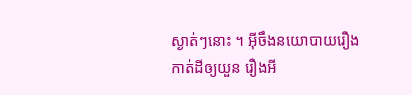ស្ងាត់ៗនោះ ។ អ៊ីចឹងនយោបាយរឿងកាត់ដីឲ្យយួន រឿងអី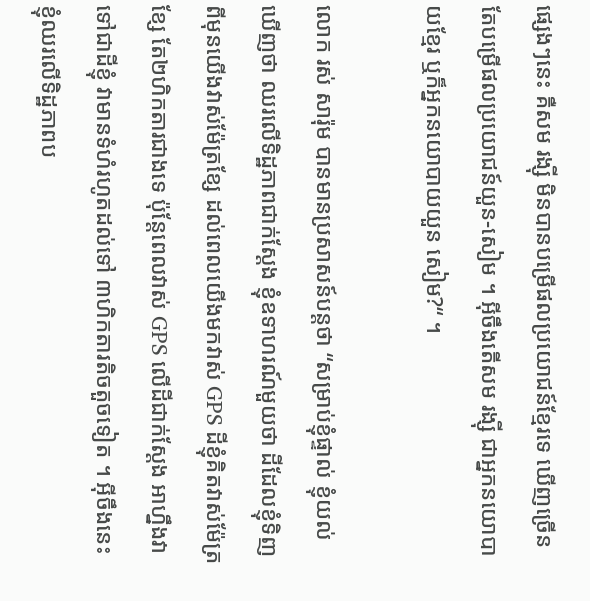ផ្សេងៗនេះ គឺសម រង្ស៊ី មិនបានបម្រើផលប្រយោជន៍ខ្មែរទេ ឃើញច្រើនតែបម្រើផលប្រយោជន៍យួន-សៀម ។ អ៊ីចឹងតើសម រង្ស៊ី ជាអ្នកនយោបាយខ្មែរ ឬក៏អ្នកនយោបាយយួន សៀម?“ ។

លោក រស់ សារ៉ុម បានមានប្រសាសន៍បន្តថា “សម្រាប់ខ្ញុំផ្ទាល់ ខ្ញុំយល់ឃើញថា ឈរលើទិដ្ឋភាពជាក់ស្ដែង ខ្ញុំឧទាហរណ៍មួយថា ដីដែលខ្ញុំទិញ ពីមុនយើងវាស់ម៉ែត្រខ្សែ ដល់ពេលយើងមកវាស់ GPS ដីខ្ញុំគិតវាស់ម៉ែត្រខ្សែ តែ២ហិកតារជាងទេ ប៉ុន្តែពេលវាស់ GPS លើដីជាក់ស្ដែង អាហ្នឹងវាទៅជាដីខ្ញុំ វាមានទំហំរហូតដល់ទៅ ៣ហិកតារតិចតួចទៀត ។ អ៊ីចឹងនេះខ្ញុំឈរលើទិដ្ឋភាពប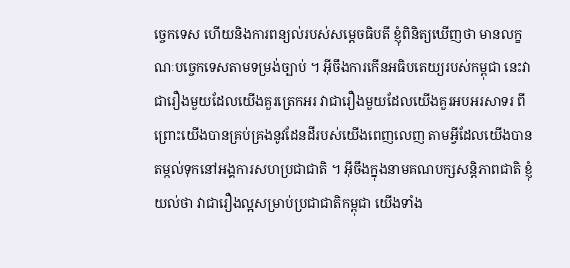ច្ចេកទេស ហើយនិងការពន្យល់របស់សម្ដេចធិបតី ខ្ញុំពិនិត្យឃើញថា មានលក្ខណៈបច្ចេកទេសតាមទម្រង់ច្បាប់ ។ អ៊ីចឹងការកើនអធិបតេយ្យរបស់កម្ពុជា នេះវាជារឿងមួយដែលយើងគួរត្រេកអរ វាជារឿងមួយដែលយើងគួរអបអរសាទរ ពីព្រោះយើងបានគ្រប់គ្រងនូវដែនដីរបស់យើងពេញលេញ តាមអ្វីដែលយើងបានតម្កល់ទុកនៅអង្គការសហប្រជាជាតិ ។ អ៊ីចឹងក្នុងនាមគណបក្សសន្តិភាពជាតិ ខ្ញុំយល់ថា វាជារឿងល្អសម្រាប់ប្រជាជាតិកម្ពុជា យើងទាំង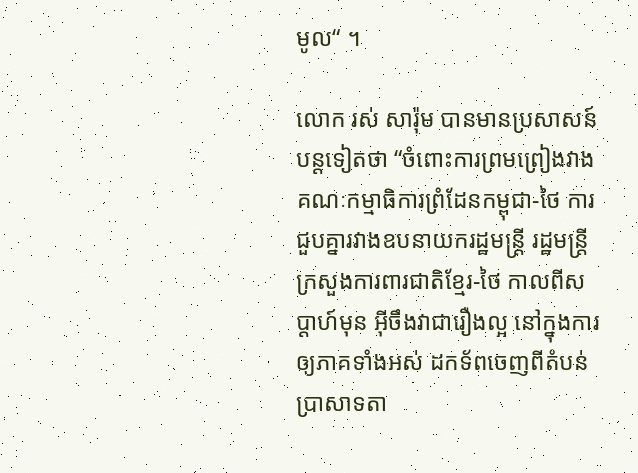មូល“ ។

លោក រស់ សារ៉ុម បានមានប្រសាសន៍បន្តទៀតថា “ចំពោះការព្រមព្រៀងវាងគណៈកម្មាធិការព្រំដែនកម្ពុជា-ថៃ ការជួបគ្នារវាងឧបនាយករដ្ឋមន្រ្តី រដ្ឋមន្រ្តីក្រសួងការពារជាតិខ្មែរ-ថៃ កាលពីសប្ដាហ៍មុន អ៊ីចឹងវាជារឿងល្អ នៅក្នុងការឲ្យភាគទាំងអស់ ដកទ័ពចេញពីតំបន់ប្រាសាទតា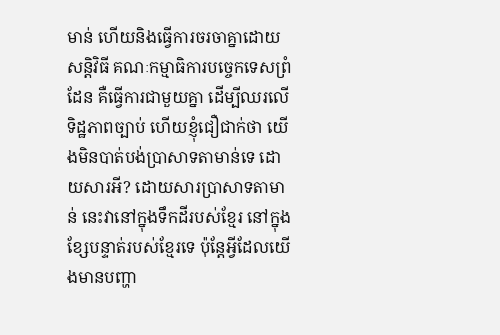មាន់ ហើយនិងធ្វើការចរចាគ្នាដោយសន្តិវិធី គណៈកម្មាធិការបច្ចេកទេសព្រំដែន គឺធ្វើការជាមួយគ្នា ដើម្បីឈរលើទិដ្ឋភាពច្បាប់ ហើយខ្ញុំជឿជាក់ថា យើងមិនបាត់បង់ប្រាសាទតាមាន់ទេ ដោយសារអី? ដោយសារប្រាសាទតាមាន់ នេះវានៅក្នុងទឹកដីរបស់ខ្មែរ នៅក្នុងខ្សែបន្ទាត់របស់ខ្មែរទេ ប៉ុន្តែអ្វីដែលយើងមានបញ្ហា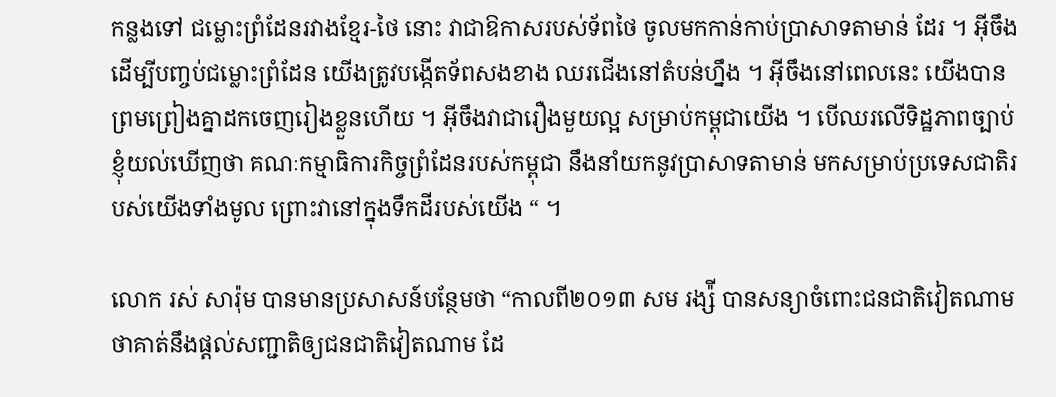កន្លងទៅ ជម្លោះព្រំដែនរវាងខ្មែរ-ថៃ នោះ វាជាឱកាសរបស់ទ័ពថៃ ចូលមកកាន់កាប់ប្រាសាទតាមាន់ ដែរ ។ អ៊ីចឹងដើម្បីបញ្ចប់ជម្លោះព្រំដែន យើងត្រូវបង្កើតទ័ពសងខាង ឈរជើងនៅតំបន់ហ្នឹង ។ អ៊ីចឹងនៅពេលនេះ យើងបានព្រមព្រៀងគ្នាដកចេញរៀងខ្លួនហើយ ។ អ៊ីចឹងវាជារឿងមួយល្អ សម្រាប់កម្ពុជាយើង ។ បើឈរលើទិដ្ឋភាពច្បាប់ ខ្ញុំយល់ឃើញថា គណៈកម្មាធិការកិច្ចព្រំដែនរបស់កម្ពុជា នឹងនាំយកនូវប្រាសាទតាមាន់ មកសម្រាប់ប្រទេសជាតិរបស់យើងទាំងមូល ព្រោះវានៅក្នុងទឹកដីរបស់យើង “ ។

លោក រស់ សារ៉ុម បានមានប្រសាសន៍បន្ថែមថា “កាលពី២០១៣ សម រង្ស៉ី បានសន្យាចំពោះជនជាតិវៀតណាម ថាគាត់នឹងផ្ដល់សញ្ជាតិឲ្យជនជាតិវៀតណាម ដែ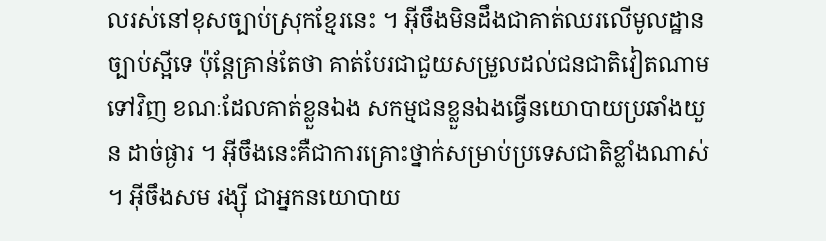លរស់នៅខុសច្បាប់ស្រុកខ្មែរនេះ ។ អ៊ីចឹងមិនដឹងជាគាត់ឈរលើមូលដ្ឋានច្បាប់ស្អីទេ ប៉ុន្តែគ្រាន់តែថា គាត់បែរជាជួយសម្រួលដល់ជនជាតិវៀតណាម ទៅវិញ ខណៈដែលគាត់ខ្លួនឯង សកម្មជនខ្លួនឯងធ្វើនយោបាយប្រឆាំងយួន ដាច់ផ្ងារ ។ អ៊ីចឹងនេះគឺជាការគ្រោះថ្នាក់សម្រាប់ប្រទេសជាតិខ្លាំងណាស់ ។ អ៊ីចឹងសម រង្ស៊ី ជាអ្នកនយោបាយ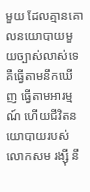មួយ ដែលគ្មានគោលនយោបាយមួយច្បាស់លាស់ទេ គឺធ្វើតាមនឹកឃើញ ធ្វើតាមអារម្មណ៍ ហើយជីវិតនយោបាយរបស់លោកសម រង្ស៊ី នឹ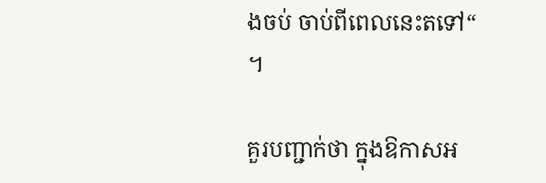ងចប់ ចាប់ពីពេលនេះតទៅ“ ។

គួរបញ្ជាក់ថា ក្នុងឱកាសអ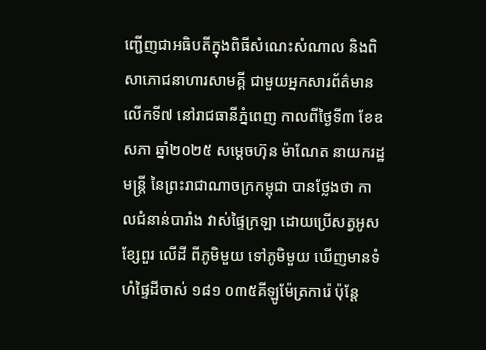ញ្ជើញជាអធិបតីក្នុងពិធីសំណេះសំណាល និងពិសាភោជនាហារសាមគ្គី ជាមួយអ្នកសារព័ត៌មាន លើកទី៧ នៅរាជធានីភ្នំពេញ កាលពីថ្ងៃទី៣ ខែឧសភា ឆ្នាំ២០២៥ សម្តេចហ៊ុន ម៉ាណែត នាយករដ្ឋមន្ត្រី នៃព្រះរាជាណាចក្រកម្ពុជា បានថ្លែងថា កាលជំនាន់បារាំង វាស់ផ្ទៃក្រឡា ដោយប្រើសត្វអូសខ្សែពួរ លើដី ពីភូមិមួយ ទៅភូមិមួយ ឃើញមានទំហំផ្ទៃដីចាស់ ១៨១ ០៣៥គីឡូម៉ែត្រការ៉េ ប៉ុន្តែ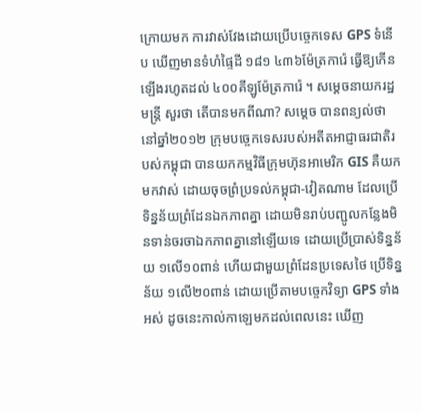ក្រោយមក ការវាស់វែងដោយប្រើបច្ចេកទេស GPS ទំនើប ឃើញមានទំហំផ្ទៃដី ១៨១ ៤៣៦ម៉ែត្រការ៉េ ធ្វើឱ្យកើនឡើងរហូតដល់ ៤០០គីឡូម៉ែត្រការ៉េ ។ សម្ដេចនាយករដ្ឋមន្ត្រី សួរថា តើបានមកពីណា? សម្ដេច បានពន្យល់ថា នៅឆ្នាំ២០១២ ក្រុមបច្ចេកទេសរបស់អតីតអាជ្ញាធរជាតិរបស់កម្ពុជា បានយកកម្មវិធីក្រុមហ៊ុនអាមេរិក GIS គឺយកមកវាស់ ដោយចុចព្រំប្រទល់កម្ពុជា-វៀតណាម ដែលប្រើទិន្នន័យព្រំដែនឯកភាពគ្នា ដោយមិនរាប់បញ្ជូលកន្លែងមិនទាន់ចរចាឯកភាពគ្នានៅឡើយទេ ដោយប្រើប្រាស់ទិន្នន័យ ១លើ១០ពាន់ ហើយជាមួយព្រំដែនប្រទេសថៃ ប្រើទិន្នន័យ ១លើ២០ពាន់ ដោយប្រើតាមបច្ចេកវិទ្យា GPS ទាំងអស់ ដូចនេះកាល់កាឡេមកដល់ពេលនេះ ឃើញ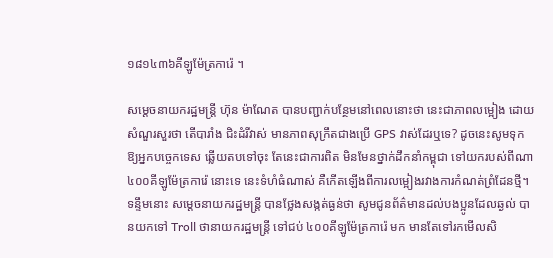១៨១៤៣៦គីឡូម៉ែត្រការ៉េ ។

សម្ដេចនាយករដ្ឋមន្រ្តី ហ៊ុន ម៉ាណែត បានបញ្ជាក់បន្ថែមនៅពេលនោះថា នេះជាភាពលម្អៀង ដោយសំណួរសួរថា តើបារាំង ជិះដំរីវាស់ មានភាពសុក្រឹតជាងប្រើ GPS វាស់ដែរឬទេ? ដូចនេះសូមទុកឱ្យអ្នកបច្ចេកទេស ឆ្លើយតបទៅចុះ តែនេះជាការពិត មិនមែនថ្នាក់ដឹកនាំកម្ពុជា ទៅយករបស់ពីណា ៤០០គីឡូម៉ែត្រការ៉េ នោះទេ នេះទំហំធំណាស់ គឺកើតឡើងពីការលម្អៀងរវាងការកំណត់ព្រំដែនថ្មី។ ទន្ទឹមនោះ សម្តេចនាយករដ្ឋមន្រ្តី បានថ្លែងសង្កត់ធ្ងន់ថា សូមជូនព័ត៌មានដល់បងប្អូនដែលឆ្ងល់ បានយកទៅ Troll ថានាយករដ្ឋមន្ត្រី ទៅជប់ ៤០០គីឡូម៉ែត្រការ៉េ មក មានតែទៅរកមើលសិ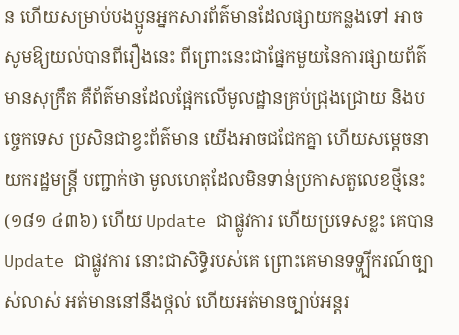ន ហើយសម្រាប់បងប្អូនអ្នកសារព័ត៌មានដែលផ្សាយកន្លងទៅ អាចសូមឱ្យយល់បានពីរឿងនេះ ពីព្រោះនេះជាផ្នែកមួយនៃការផ្សាយព័ត៌មានសុក្រឹត គឺព័ត៌មានដែលផ្អែកលើមូលដ្ឋានគ្រប់ជ្រុងជ្រោយ និងបច្ចេកទេស ប្រសិនជាខ្វះព័ត៌មាន យើងអាចជជែកគ្នា ហើយសម្តេចនាយករដ្ឋមន្ត្រី បញ្ជាក់ថា មូលហេតុដែលមិនទាន់ប្រកាសតួលេខថ្មីនេះ (១៨១ ៤៣៦) ហើយ Update ជាផ្លូវការ ហើយប្រទេសខ្លះ គេបាន Update ជាផ្លូវការ នោះជាសិទ្ធិរបស់គេ ព្រោះគេមានទទ្ហ្បីករណ៍ច្បាស់លាស់ អត់មាននៅនឹងថ្កល់ ហើយអត់មានច្បាប់អន្តរ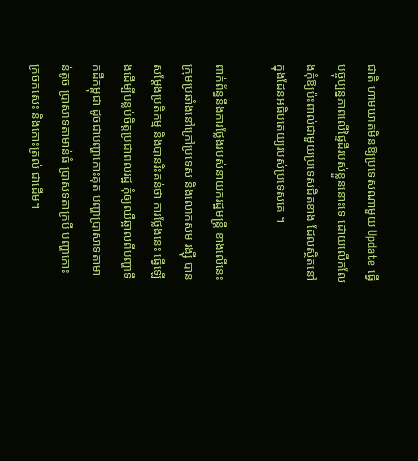ជាតិ ហាមឃាតមិនឱ្យប្រទេសណាមួយ Update ធ្វើបច្ចុប្បន្នភាពលើផ្ទៃដីរបស់ខ្លួននោះទេ ដោយលើកលែងកុំឱ្យប៉ះពាល់ជាមួយប្រទេសជិតខាង ដែលស្ថិតនៅក្នុងដែនអធិបតេយ្យរបស់ប្រទេសគេ ។

ពាក់ព័ន្ធនឹងការថ្លែងរបស់នាយករដ្ឋមន្រ្តី ខាងលើនេះ ក្រុមប្រឆាំងនៅក្រៅប្រទេស និងលោកសម រង្ស៊ី បានសម្ដែងប្រតិកម្ម និងបានរិះគន់ថា ការថ្លែងនេះ ធ្វើឡើងដើម្បីបន្លប់ចិត្តប្រជាពលរដ្ឋ កុំឲ្យឈឺឆ្អាលពីបញ្ហាទឹកដីកម្ពុជា ដូចជាបញ្ហាកោះគុត បញ្ហាប្រាសាទតាមាន់តូច ប្រាសាទតាមាន់ធំ ប្រាសទតាក្របី បញ្ហាកោះក្រចកសេះ និងកោះត្រល់ ជាដើម។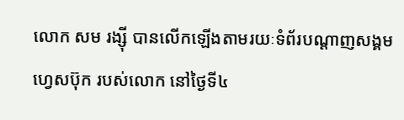លោក សម រង្ស៊ី បានលើកឡើងតាមរយៈទំព័របណ្ដាញសង្គម ហ្វេសប៊ុក របស់លោក នៅថ្ងៃទី៤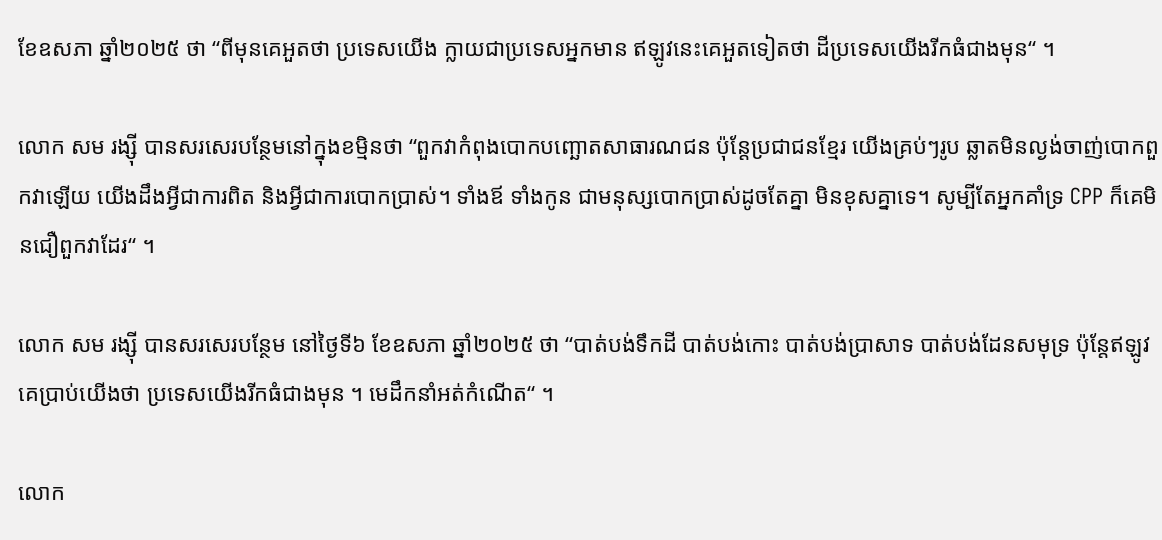ខែឧសភា ឆ្នាំ២០២៥ ថា “ពីមុនគេអួតថា ប្រទេសយើង ក្លាយជាប្រទេសអ្នកមាន ឥឡូវនេះគេអួតទៀតថា ដីប្រទេសយើងរីកធំជាងមុន“ ។

លោក សម រង្ស៊ី បានសរសេរបន្ថែមនៅក្នុងខម្មិនថា “ពួកវាកំពុងបោកបញ្ឆោតសាធារណជន ប៉ុន្តែប្រជាជនខ្មែរ យើងគ្រប់ៗរូប ឆ្លាតមិនល្ងង់ចាញ់បោកពួកវាឡើយ យើងដឹងអ្វីជាការពិត និងអ្វីជាការបោកប្រាស់។ ទាំងឪ ទាំងកូន ជាមនុស្សបោកប្រាស់ដូចតែគ្នា មិនខុសគ្នាទេ។ សូម្បីតែអ្នកគាំទ្រ CPP ក៏គេមិនជឿពួកវាដែរ“ ។

លោក សម រង្ស៊ី បានសរសេរបន្ថែម នៅថ្ងៃទី៦ ខែឧសភា ឆ្នាំ២០២៥ ថា “បាត់បង់ទឹកដី បាត់បង់កោះ បាត់បង់ប្រាសាទ បាត់បង់ដែនសមុទ្រ ប៉ុន្តែឥឡូវគេប្រាប់យើងថា ប្រទេសយើងរីកធំជាងមុន ។ មេដឹកនាំអត់កំណើត“ ។

លោក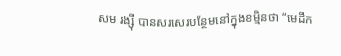សម រង្ស៊ី បានសរសេរបន្ថែមនៅក្នុងខម្មិនថា “មេដឹក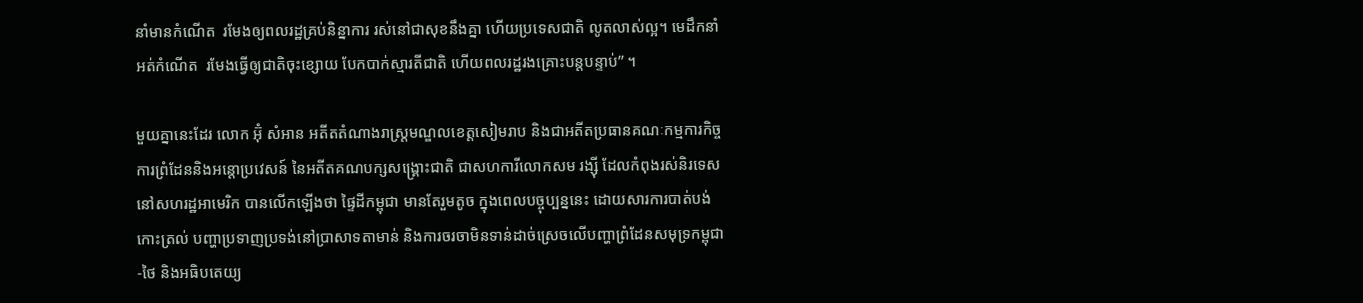នាំមានកំណើត  រមែងឲ្យពលរដ្ឋគ្រប់និន្នាការ រស់នៅជាសុខនឹងគ្នា ហើយប្រទេសជាតិ លូតលាស់ល្អ។ មេដឹកនាំអត់កំណើត  រមែងធ្វើឲ្យជាតិចុះខ្សោយ បែកបាក់ស្មារតីជាតិ ហើយពលរដ្ឋរងគ្រោះបន្តបន្ទាប់” ។

មួយគ្នានេះដែរ លោក អ៊ុំ សំអាន អតីតតំណាងរាស្រ្តមណ្ឌលខេត្តសៀមរាប និងជាអតីតប្រធានគណៈកម្មការកិច្ចការព្រំដែននិងអន្តោប្រវេសន៍ នៃអតីតគណបក្សសង្រ្គោះជាតិ ជាសហការីលោកសម រង្ស៊ី ដែលកំពុងរស់និរទេសនៅសហរដ្ឋអាមេរិក បានលើកឡើងថា ផ្ទៃដីកម្ពុជា មានតែរួមតូច ក្នុងពេលបច្ចុប្បន្ននេះ ដោយសារការបាត់បង់កោះត្រល់ បញ្ហាប្រទាញប្រទង់នៅប្រាសាទតាមាន់ និងការចរចាមិនទាន់ដាច់ស្រេចលើបញ្ហាព្រំដែនសមុទ្រកម្ពុជា-ថៃ និងអធិបតេយ្យ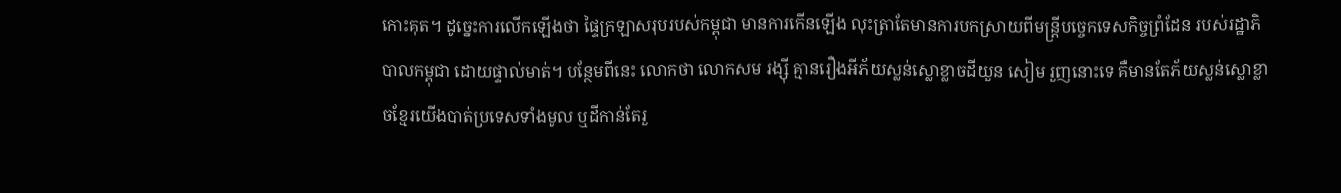កោះគុត។ ដូច្នេះការលើកឡើងថា ផ្ទៃក្រឡាសរុបរបស់កម្ពុជា មានការកើនឡើង លុះត្រាតែមានការបកស្រាយពីមន្ត្រីបច្ចេកទេសកិច្ចព្រំដែន របស់រដ្ឋាភិបាលកម្ពុជា ដោយផ្ទាល់មាត់។ បន្ថែមពីនេះ លោកថា លោកសម រង្ស៊ី គ្មានរឿងអីភ័យស្លន់ស្លោខ្លាចដីយួន សៀម រួញនោះទេ គឺមានតែភ័យស្លន់ស្លោខ្លាចខ្មែរយើងបាត់ប្រទេសទាំងមូល ឬដីកាន់តែរួ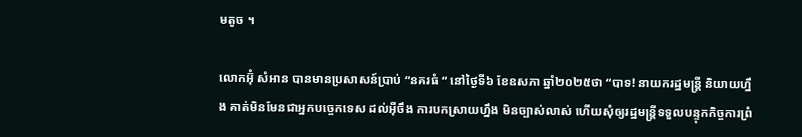មតូច ។

លោកអ៊ុំ សំអាន បានមានប្រសាសន៍ប្រាប់ “នគរធំ “ នៅថ្ងៃទី៦ ខែឧសភា ឆ្នាំ២០២៥ថា “បាទ! នាយករដ្ឋមន្រ្តី និយាយហ្នឹង គាត់មិនមែនជាអ្នកបច្ចេកទេស ដល់អ៊ីចឹង ការបកស្រាយហ្នឹង មិនច្បាស់លាស់ ហើយសុំឲ្យរដ្ឋមន្រ្តីទទួលបន្ទុកកិច្ចការព្រំ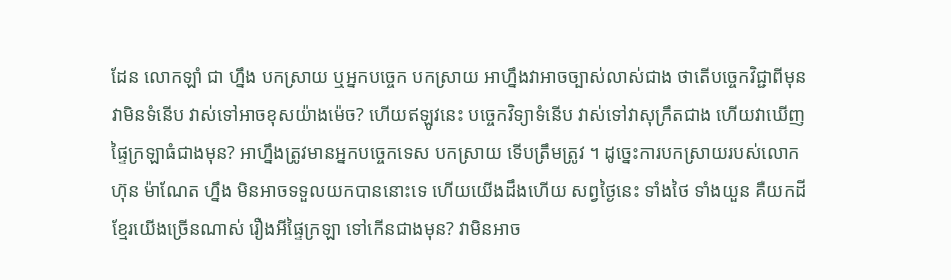ដែន លោកឡាំ ជា ហ្នឹង បកស្រាយ ឬអ្នកបច្ចេក បកស្រាយ អាហ្នឹងវាអាចច្បាស់លាស់ជាង ថាតើបច្ចេកវិជ្ជាពីមុន វាមិនទំនើប វាស់ទៅអាចខុសយ៉ាងម៉េច? ហើយឥឡូវនេះ បច្ចេកវិទ្យាទំនើប វាស់ទៅវាសុក្រឹតជាង ហើយវាឃើញផ្ទៃក្រឡាធំជាងមុន? អាហ្នឹងត្រូវមានអ្នកបច្ចេកទេស បកស្រាយ ទើបត្រឹមត្រូវ ។ ដូច្នេះការបកស្រាយរបស់លោកហ៊ុន ម៉ាណែត ហ្នឹង មិនអាចទទួលយកបាននោះទេ ហើយយើងដឹងហើយ សព្វថ្ងៃនេះ ទាំងថៃ ទាំងយួន គឺយកដីខ្មែរយើងច្រើនណាស់ រឿងអីផ្ទៃក្រឡា ទៅកើនជាងមុន? វាមិនអាច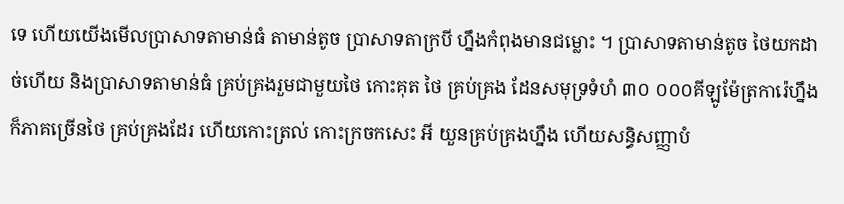ទេ ហើយយើងមើលប្រាសាទតាមាន់ធំ តាមាន់តូច ប្រាសាទតាក្របី ហ្នឹងកំពុងមានជម្លោះ ។ ប្រាសាទតាមាន់តូច ថៃយកដាច់ហើយ និងប្រាសាទតាមាន់ធំ គ្រប់គ្រងរួមជាមួយថៃ កោះគុត ថៃ គ្រប់គ្រង ដែនសមុទ្រទំហំ ៣០ ០០០គីឡូម៉ែត្រការ៉េហ្នឹង ក៏ភាគច្រើនថៃ គ្រប់គ្រងដែរ ហើយកោះត្រល់ កោះក្រចកសេះ អី យួនគ្រប់គ្រងហ្នឹង ហើយសន្ធិសញ្ញាបំ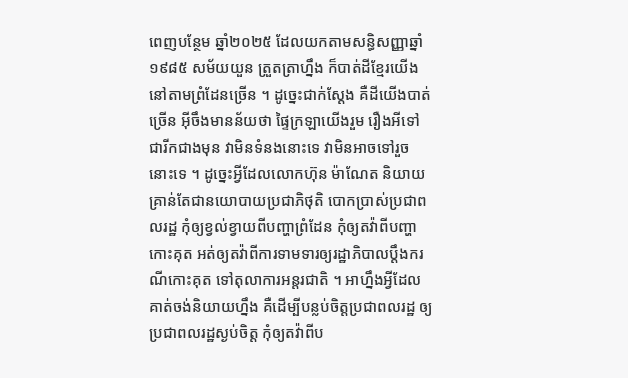ពេញបន្ថែម ឆ្នាំ២០២៥ ដែលយកតាមសន្ធិសញ្ញាឆ្នាំ១៩៨៥ សម័យយួន ត្រួតត្រាហ្នឹង ក៏បាត់ដីខ្មែរយើង នៅតាមព្រំដែនច្រើន ។ ដូច្នេះជាក់ស្ដែង គឺដីយើងបាត់ច្រើន អ៊ីចឹងមានន័យថា ផ្ទៃក្រឡាយើងរួម រឿងអីទៅជារីកជាងមុន វាមិនទំនងនោះទេ វាមិនអាចទៅរួចនោះទេ ។ ដូច្នេះអ្វីដែលលោកហ៊ុន ម៉ាណែត និយាយ គ្រាន់តែជានយោបាយប្រជាភិថុតិ បោកប្រាស់ប្រជាពលរដ្ឋ កុំឲ្យខ្វល់ខ្វាយពីបញ្ហាព្រំដែន កុំឲ្យតវ៉ាពីបញ្ហាកោះគុត អត់ឲ្យតវ៉ាពីការទាមទារឲ្យរដ្ឋាភិបាលប្ដឹងករណីកោះគុត ទៅតុលាការអន្តរជាតិ ។ អាហ្នឹងអ្វីដែលគាត់ចង់និយាយហ្នឹង គឺដើម្បីបន្លប់ចិត្តប្រជាពលរដ្ឋ ឲ្យប្រជាពលរដ្ឋស្ងប់ចិត្ត កុំឲ្យតវ៉ាពីប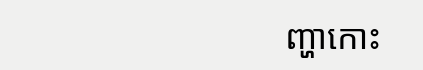ញ្ហាកោះ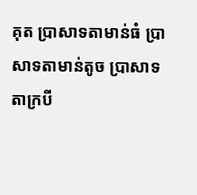គុត ប្រាសាទតាមាន់ធំ ប្រាសាទតាមាន់តូច ប្រាសាទតាក្របី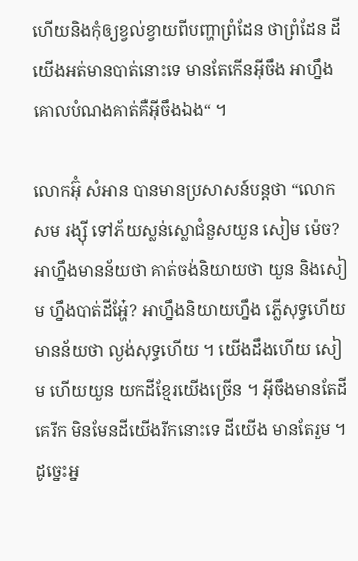ហើយនិងកុំឲ្យខ្វល់ខ្វាយពីបញ្ហាព្រំដែន ថាព្រំដែន ដីយើងអត់មានបាត់នោះទេ មានតែកើនអ៊ីចឹង អាហ្នឹងគោលបំណងគាត់គឺអ៊ីចឹងឯង“ ។

លោកអ៊ុំ សំអាន បានមានប្រសាសន៍បន្តថា “លោកសម រង្ស៊ី ទៅភ័យស្លន់ស្លោជំនួសយួន សៀម ម៉េច? អាហ្នឹងមានន័យថា គាត់ចង់និយាយថា យួន និងសៀម ហ្នឹងបាត់ដីអ្ហែ៎? អាហ្នឹងនិយាយហ្នឹង ភ្លើសុទ្ធហើយ មានន័យថា ល្ងង់សុទ្ធហើយ ។ យើងដឹងហើយ សៀម ហើយយួន យកដីខ្មែរយើងច្រើន ។ អ៊ីចឹងមានតែដីគេរីក មិនមែនដីយើងរីកនោះទេ ដីយើង មានតែរួម ។ ដូច្នេះអ្ន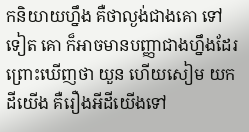កនិយាយហ្នឹង គឺថាល្ងង់ជាងគោ ទៅទៀត គោ ក៏អាចមានបញ្ញាជាងហ្នឹងដែរ ព្រោះឃើញថា យួន ហើយសៀម យកដីយើង គឺរឿងអីដីយើងទៅ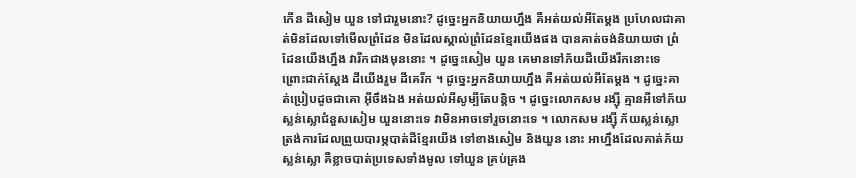កើន ដីសៀម យួន ទៅជារួមនោះ? ដូច្នេះអ្នកនិយាយហ្នឹង គឺអត់យល់អីតែម្ដង ប្រហែលជាគាត់មិនដែលទៅមើលព្រំដែន មិនដែលស្គាល់ព្រំដែនខ្មែរយើងផង បានគាត់ចង់និយាយថា ព្រំដែនយើងហ្នឹង វារីកជាងមុននោះ ។ ដូច្នេះសៀម យួន គេមានទៅភ័យដីយើងរីកនោះទេ ព្រោះជាក់ស្ដែង ដីយើងរួម ដីគេរីក ។ ដូច្នេះអ្នកនិយាយហ្នឹង គឺអត់យល់អីតែម្ដង ។ ដូច្នេះគាត់ប្រៀបដូចជាគោ អ៊ីចឹងឯង អត់យល់អីសូម្បីតែបន្តិច ។ ដូច្នេះលោកសម រង្ស៊ី គ្មានអីទៅភ័យស្លន់ស្លោជំនួសសៀម យួននោះទេ វាមិនអាចទៅរួចនោះទេ ។ លោកសម រង្ស៊ី ភ័យស្លន់ស្លោ ត្រង់ការដែលព្រួយបារម្ភបាត់ដីខ្មែរយើង ទៅខាងសៀម និងយួន នោះ អាហ្នឹងដែលគាត់ភ័យស្លន់ស្លោ គឺខ្លាចបាត់ប្រទេសទាំងមូល ទៅយួន គ្រប់គ្រង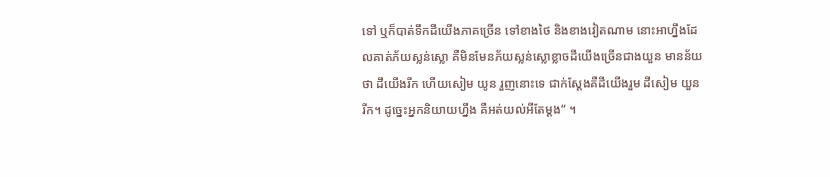ទៅ ឬក៏បាត់ទឹកដីយើងភាគច្រើន ទៅខាងថៃ និងខាងវៀតណាម នោះអាហ្នឹងដែលគាត់ភ័យស្លន់ស្លោ គឺមិនមែនភ័យស្លន់ស្លោខ្លាចដីយើងច្រើនជាងយួន មានន័យថា ដឹយើងរីក ហើយសៀម យូន រួញនោះទេ ជាក់ស្ដែងគឺដីយើងរួម ដីសៀម យួន រីក។ ដូច្នេះអ្នកនិយាយហ្នឹង គឺអត់យល់អីតែម្ដង“ ។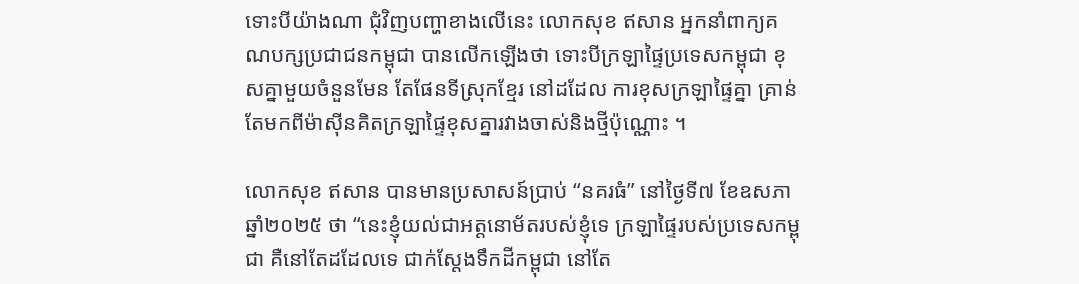ទោះបីយ៉ាងណា ជុំវិញបញ្ហាខាងលើនេះ លោកសុខ ឥសាន អ្នកនាំពាក្យគណបក្សប្រជាជនកម្ពុជា បានលើកឡើងថា ទោះបីក្រឡាផ្ទៃប្រទេសកម្ពុជា ខុសគ្នាមួយចំនួនមែន តែផែនទីស្រុកខ្មែរ នៅដដែល ការខុសក្រឡាផ្ទៃគ្នា គ្រាន់តែមកពីម៉ាស៊ីនគិតក្រឡាផ្ទៃខុសគ្នារវាងចាស់និងថ្មីប៉ុណ្ណោះ ។

លោកសុខ ឥសាន បានមានប្រសាសន៍ប្រាប់ “នគរធំ” នៅថ្ងៃទី៧ ខែឧសភា ឆ្នាំ២០២៥ ថា “នេះខ្ញុំយល់ជាអត្តនោម័តរបស់ខ្ញុំទេ ក្រឡាផ្ទៃរបស់ប្រទេសកម្ពុជា គឺនៅតែដដែលទេ ជាក់ស្ដែងទឹកដីកម្ពុជា នៅតែ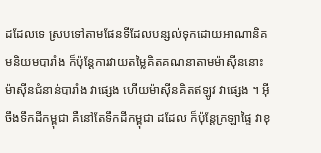ដដែលទេ ស្របទៅតាមផែនទីដែលបន្សល់ទុកដោយអាណានិគមនិយមបារាំង ក៏ប៉ុន្តែការវាយតម្លៃគិតគណនាតាមម៉ាស៊ីននោះ ម៉ាស៊ីនជំនាន់បារាំង វាផ្សេង ហើយម៉ាស៊ីនគិតឥឡូវ វាផ្សេង ។ អ៊ីចឹងទឹកដីកម្ពុជា គឺនៅតែទឹកដីកម្ពុជា ដដែល ក៏ប៉ុន្តែក្រឡាផ្ទៃ វាខុ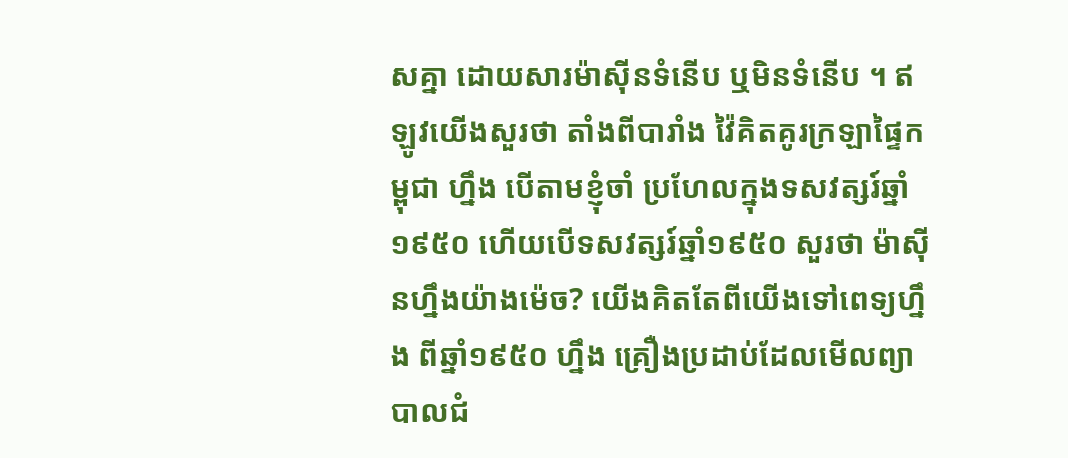សគ្នា ដោយសារម៉ាស៊ីនទំនើប ឬមិនទំនើប ។ ឥឡូវយើងសួរថា តាំងពីបារាំង វ៉ៃគិតគូរក្រឡាផ្ទៃកម្ពុជា ហ្នឹង បើតាមខ្ញុំចាំ ប្រហែលក្នុងទសវត្សរ៍ឆ្នាំ១៩៥០ ហើយបើទសវត្សរ៍ឆ្នាំ១៩៥០ សួរថា ម៉ាស៊ីនហ្នឹងយ៉ាងម៉េច? យើងគិតតែពីយើងទៅពេទ្យហ្នឹង ពីឆ្នាំ១៩៥០ ហ្នឹង គ្រឿងប្រដាប់ដែលមើលព្យាបាលជំ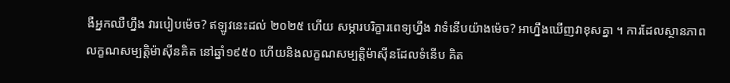ងឺអ្នកឈឺហ្នឹង វារបៀបម៉េច? ឥឡូវនេះដល់ ២០២៥ ហើយ សម្ភារបរិក្ខារពេទ្យហ្នឹង វាទំនើបយ៉ាងម៉េច? អាហ្នឹងឃើញវាខុសគ្នា ។ ការដែលស្ថានភាព លក្ខណសម្បត្តិម៉ាស៊ីនគិត នៅឆ្នាំ១៩៥០ ហើយនិងលក្ខណសម្បត្តិម៉ាស៊ីនដែលទំនើប គិត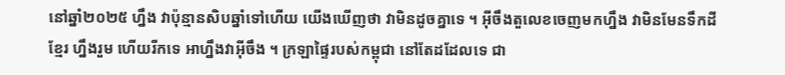នៅឆ្នាំ២០២៥ ហ្នឹង វាប៉ុន្មានសិបឆ្នាំទៅហើយ យើងឃើញថា វាមិនដូចគ្នាទេ ។ អ៊ីចឹងតួលេខចេញមកហ្នឹង វាមិនមែនទឹកដីខ្មែរ ហ្នឹងរួម ហើយរីកទេ អាហ្នឹងវាអ៊ីចឹង ។ ក្រឡាផ្ទៃរបស់កម្ពុជា នៅតែដដែលទេ ជា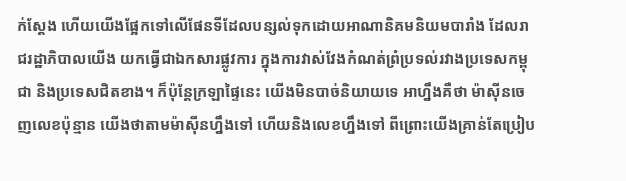ក់ស្ដែង ហើយយើងផ្អែកទៅលើផែនទីដែលបន្សល់ទុកដោយអាណានិគមនិយមបារាំង ដែលរាជរដ្ឋាភិបាលយើង យកធ្វើជាឯកសារផ្លូវការ ក្នុងការវាស់វែងកំណត់ព្រំប្រទល់រវាងប្រទេសកម្ពុជា និងប្រទេសជិតខាង។ ក៏ប៉ុន្តែក្រឡាផ្ទៃនេះ យើងមិនបាច់និយាយទេ អាហ្នឹងគឺថា ម៉ាស៊ីនចេញលេខប៉ុន្មាន យើងថាតាមម៉ាស៊ីនហ្នឹងទៅ ហើយនិងលេខហ្នឹងទៅ ពីព្រោះយើងគ្រាន់តែប្រៀប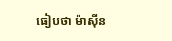ធៀបថា ម៉ាស៊ីន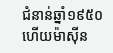ជំនាន់ឆ្នាំ១៩៥០ ហើយម៉ាស៊ីន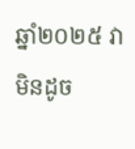ឆ្នាំ២០២៥ វាមិនដូច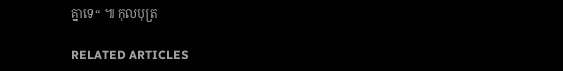គ្នាទេ“ ៕ កុលបុត្រ

RELATED ARTICLES